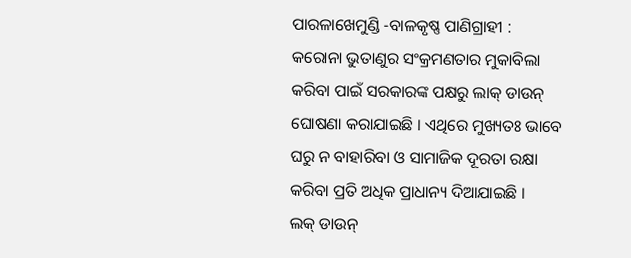ପାରଳାଖେମୁଣ୍ଡି -ବାଳକୃଷ୍ଣ ପାଣିଗ୍ରାହୀ : କରୋନା ଭୁତାଣୁର ସଂକ୍ରମଣତାର ମୁକାବିଲା କରିବା ପାଇଁ ସରକାରଙ୍କ ପକ୍ଷରୁ ଲାକ୍ ଡାଉନ୍ ଘୋଷଣା କରାଯାଇଛି । ଏଥିରେ ମୁଖ୍ୟତଃ ଭାବେ ଘରୁ ନ ବାହାରିବା ଓ ସାମାଜିକ ଦୂରତା ରକ୍ଷା କରିବା ପ୍ରତି ଅଧିକ ପ୍ରାଧାନ୍ୟ ଦିଆଯାଇଛି ।
ଲକ୍ ଡାଉନ୍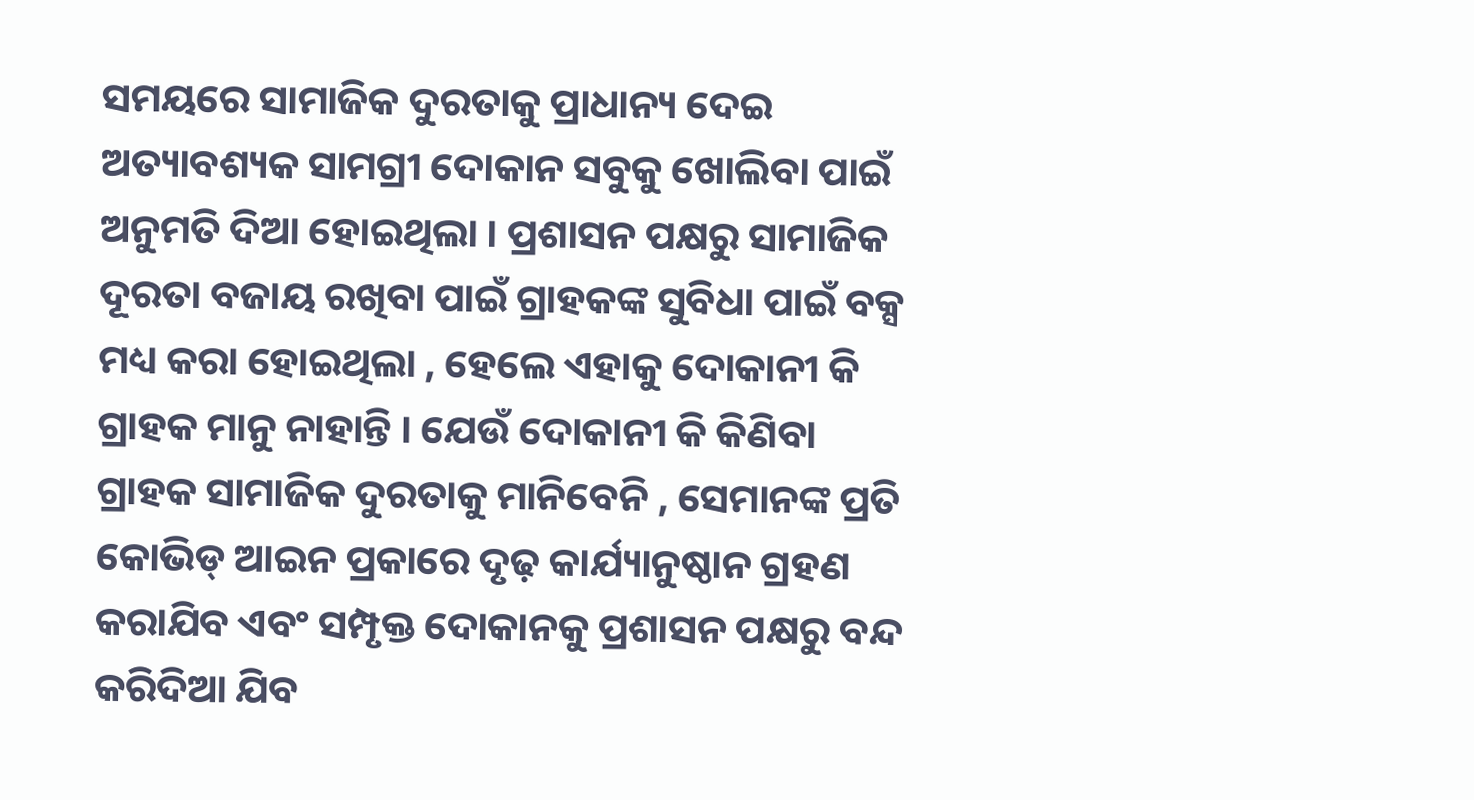ସମୟରେ ସାମାଜିକ ଦୁରତାକୁ ପ୍ରାଧାନ୍ୟ ଦେଇ ଅତ୍ୟାବଶ୍ୟକ ସାମଗ୍ରୀ ଦୋକାନ ସବୁକୁ ଖୋଲିବା ପାଇଁ ଅନୁମତି ଦିଆ ହୋଇଥିଲା । ପ୍ରଶାସନ ପକ୍ଷରୁ ସାମାଜିକ ଦୂରତା ବଜାୟ ରଖିବା ପାଇଁ ଗ୍ରାହକଙ୍କ ସୁବିଧା ପାଇଁ ବକ୍ସ ମଧ୍ୟ କରା ହୋଇଥିଲା , ହେଲେ ଏହାକୁ ଦୋକାନୀ କି ଗ୍ରାହକ ମାନୁ ନାହାନ୍ତି । ଯେଉଁ ଦୋକାନୀ କି କିଣିବା ଗ୍ରାହକ ସାମାଜିକ ଦୁରତାକୁ ମାନିବେନି , ସେମାନଙ୍କ ପ୍ରତି କୋଭିଡ୍ ଆଇନ ପ୍ରକାରେ ଦୃଢ଼ କାର୍ଯ୍ୟାନୁଷ୍ଠାନ ଗ୍ରହଣ କରାଯିବ ଏବଂ ସମ୍ପୃକ୍ତ ଦୋକାନକୁ ପ୍ରଶାସନ ପକ୍ଷରୁ ବନ୍ଦ କରିଦିଆ ଯିବ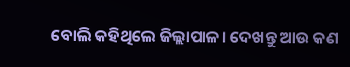ବୋଲି କହିଥିଲେ ଜିଲ୍ଲାପାଳ। ଦେଖନ୍ତୁ ଆଉ କଣ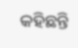କହିଛନ୍ତି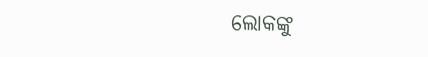ଲୋକଙ୍କୁ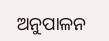ଅନୁପାଳନ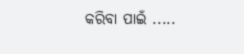କରିବା ପାଇଁ .....